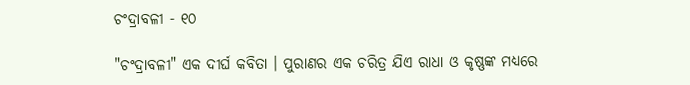ଚଂଦ୍ରାବଳୀ - ୧୦

"ଚଂଦ୍ରାବଳୀ" ଏକ ଦୀର୍ଘ କବିତା । ପୁରାଣର ଏକ ଚରିତ୍ର ଯିଏ ରାଧା ଓ କୃଷ୍ଣଙ୍କ ମଧ୍ୟରେ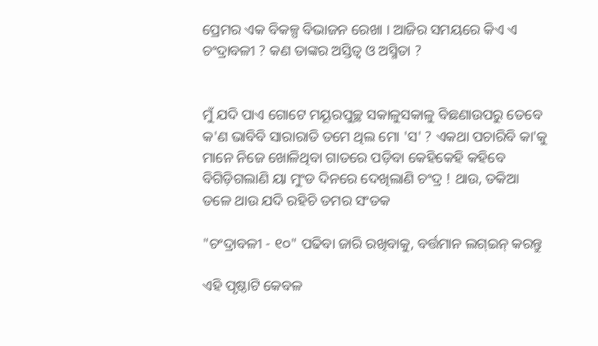ପ୍ରେମର ଏକ ବିକଳ୍ପ ବିଭାଜନ ରେଖା । ଆଜିର ସମୟରେ କିଏ ଏ ଚଂଦ୍ରାବଳୀ ? କଣ ତାଙ୍କର ଅସ୍ତିତ୍ଵ ଓ ଅସ୍ମିତା ?


ମୁଁ ଯଦି ପାଏ ଗୋଟେ ମୟୂରପୁଚ୍ଛ ସକାଳୁସକାଳୁ ବିଛଣାଉପରୁ ତେବେ କ'ଣ ଭାବିବି ସାରାରାତି ତମେ ଥିଲ ମୋ 'ସ' ? ଏକଥା ପଚାରିବି କା'କୁ ମାନେ ନିଜେ ଖୋଳିଥିବା ଗାତରେ ପଡ଼ିବା କେହିକେହି କହିବେ ବିଗିଡ଼ିଗଲାଣି ୟା ମୁଂଡ ଦିନରେ ଦେଖିଲାଣି ଚଂଦ୍ର ! ଥାଉ, ତକିଆ ତଳେ ଥାଉ ଯଦି ରହିଚି ତମର ସଂତକ

"ଚଂଦ୍ରାବଳୀ - ୧୦" ପଢିବା ଜାରି ରଖିବାକୁ, ବର୍ତ୍ତମାନ ଲଗ୍ଇନ୍ କରନ୍ତୁ

ଏହି ପୃଷ୍ଠାଟି କେବଳ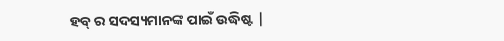ହବ୍ ର ସଦସ୍ୟମାନଙ୍କ ପାଇଁ ଉଦ୍ଧିଷ୍ଟ |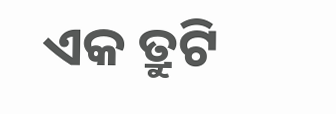ଏକ ତ୍ରୁଟି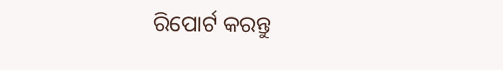ରିପୋର୍ଟ କରନ୍ତୁ